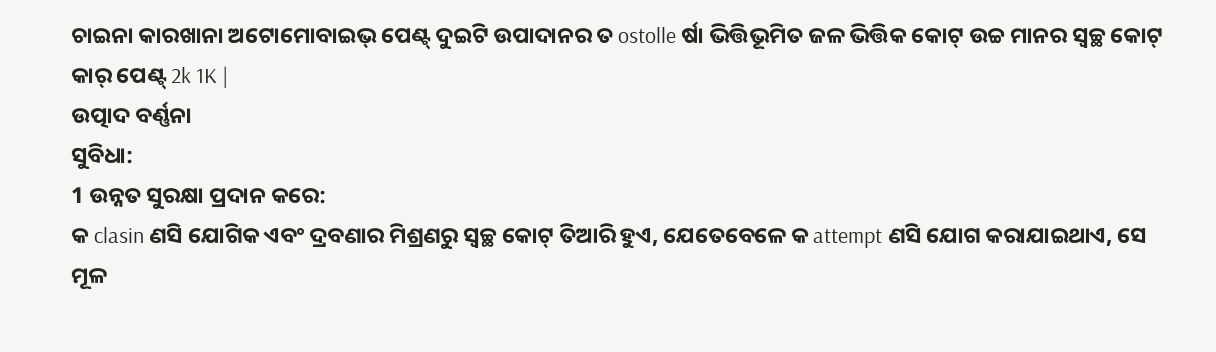ଚାଇନା କାରଖାନା ଅଟୋମୋବାଇଭ୍ ପେଣ୍ଟ୍ ଦୁଇଟି ଉପାଦାନର ତ ostolle ର୍ଷା ଭିତ୍ତିଭୂମିତ ଜଳ ଭିତ୍ତିକ କୋଟ୍ ଉଚ୍ଚ ମାନର ସ୍ୱଚ୍ଛ କୋଟ୍ କାର୍ ପେଣ୍ଟ୍ 2k 1K |
ଉତ୍ପାଦ ବର୍ଣ୍ଣନା
ସୁବିଧା:
1 ଉନ୍ନତ ସୁରକ୍ଷା ପ୍ରଦାନ କରେ:
କ clasin ଣସି ଯୋଗିକ ଏବଂ ଦ୍ରବଣାର ମିଶ୍ରଣରୁ ସ୍ୱଚ୍ଛ କୋଟ୍ ତିଆରି ହୁଏ, ଯେତେବେଳେ କ attempt ଣସି ଯୋଗ କରାଯାଇଥାଏ, ସେ ମୂଳ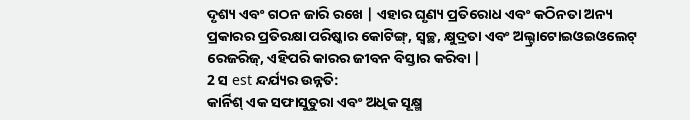ଦୃଶ୍ୟ ଏବଂ ଗଠନ ଜାରି ରଖେ | ଏହାର ଘୃଣ୍ୟ ପ୍ରତିରୋଧ ଏବଂ କଠିନତା ଅନ୍ୟ ପ୍ରକାରର ପ୍ରତିରକ୍ଷା ପରିଷ୍କାର କୋଟିଙ୍ଗ୍, ସ୍ୱଚ୍ଛ, କ୍ଷୁଦ୍ରତା ଏବଂ ଅଲ୍ଟ୍ରାଟୋଇଓଇଓଲେଟ୍ ରେଜରିଜ୍, ଏହିପରି କାରର ଜୀବନ ବିସ୍ତାର କରିବା |
2 ସ est ନ୍ଦର୍ଯ୍ୟର ଉନ୍ନତି:
କାର୍ନିଶ୍ ଏକ ସଫାସୁତୁରା ଏବଂ ଅଧିକ ସୂକ୍ଷ୍ମ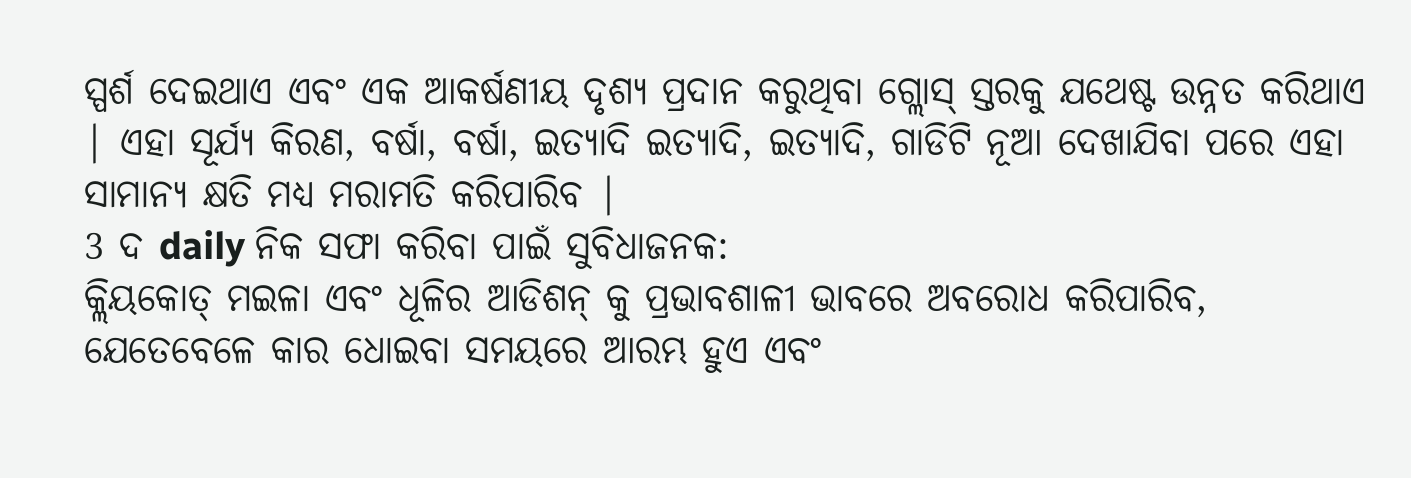ସ୍ପର୍ଶ ଦେଇଥାଏ ଏବଂ ଏକ ଆକର୍ଷଣୀୟ ଦୃଶ୍ୟ ପ୍ରଦାନ କରୁଥିବା ଗ୍ଲୋସ୍ ସ୍ତରକୁ ଯଥେଷ୍ଟ ଉନ୍ନତ କରିଥାଏ | ଏହା ସୂର୍ଯ୍ୟ କିରଣ, ବର୍ଷା, ବର୍ଷା, ଇତ୍ୟାଦି ଇତ୍ୟାଦି, ଇତ୍ୟାଦି, ଗାଡିଟି ନୂଆ ଦେଖାଯିବା ପରେ ଏହା ସାମାନ୍ୟ କ୍ଷତି ମଧ୍ୟ ମରାମତି କରିପାରିବ |
3 ଦ daily ନିକ ସଫା କରିବା ପାଇଁ ସୁବିଧାଜନକ:
କ୍ଲିୟକୋତ୍ ମଇଳା ଏବଂ ଧୂଳିର ଆଡିଶନ୍ କୁ ପ୍ରଭାବଶାଳୀ ଭାବରେ ଅବରୋଧ କରିପାରିବ, ଯେତେବେଳେ କାର ଧୋଇବା ସମୟରେ ଆରମ୍ଭ ହୁଏ ଏବଂ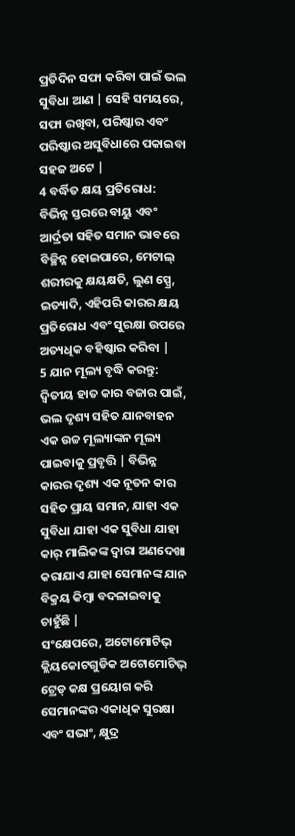ପ୍ରତିଦିନ ସଫା କରିବା ପାଇଁ ଭଲ ସୁବିଧା ଆଣ | ସେହି ସମୟରେ, ସଫା ରଖିବା, ପରିଷ୍କାର ଏବଂ ପରିଷ୍କାର ଅସୁବିଧାରେ ପକାଇବା ସହଜ ଅଟେ |
4 ବର୍ଦ୍ଧିତ କ୍ଷୟ ପ୍ରତିରୋଧ:
ବିଭିନ୍ନ ସ୍ତରରେ ବାୟୁ ଏବଂ ଆର୍ଦ୍ରତା ସହିତ ସମାନ ଭାବରେ ବିଚ୍ଛିନ୍ନ ହୋଇପାରେ, ମେଟାଲ୍ ଶରୀରକୁ କ୍ଷୟକ୍ଷତି, ଲୁଣ ସ୍ପ୍ରେ, ଇତ୍ୟାଦି, ଏହିପରି କାରର କ୍ଷୟ ପ୍ରତିରୋଧ ଏବଂ ସୁରକ୍ଷା ଉପରେ ଅତ୍ୟଧିକ ବହିଷ୍କାର କରିବା |
5 ଯାନ ମୂଲ୍ୟ ବୃଦ୍ଧି କରନ୍ତୁ:
ଦ୍ୱିତୀୟ ହାତ କାର ବଜାର ପାଇଁ, ଭଲ ଦୃଶ୍ୟ ସହିତ ଯାନବାହନ ଏକ ଉଚ୍ଚ ମୂଲ୍ୟାଙ୍କନ ମୂଲ୍ୟ ପାଇବାକୁ ପ୍ରବୃତ୍ତି | ବିଭିନ୍ନ କାରର ଦୃଶ୍ୟ ଏକ ନୂତନ କାର ସହିତ ପ୍ରାୟ ସମାନ, ଯାହା ଏକ ସୁବିଧା ଯାହା ଏକ ସୁବିଧା ଯାହା କାର୍ ମାଲିକଙ୍କ ଦ୍ୱାରା ଅଣଦେଖା କରାଯାଏ ଯାହା ସେମାନଙ୍କ ଯାନ ବିକ୍ରୟ କିମ୍ବା ବଦଳାଇବାକୁ ଚାହୁଁଛି |
ସଂକ୍ଷେପରେ, ଅଟୋମୋଟିଭ୍ କ୍ଲିୟକୋଟଗୁଡିକ ଅଟୋମୋଟିଭ୍ ଟ୍ରେଡ୍ କକ୍ଷ ପ୍ରୟୋଗ କରି ସେମାନଙ୍କର ଏକାଧିକ ସୁରକ୍ଷା ଏବଂ ସଭାଂ, କ୍ଷୁଦ୍ର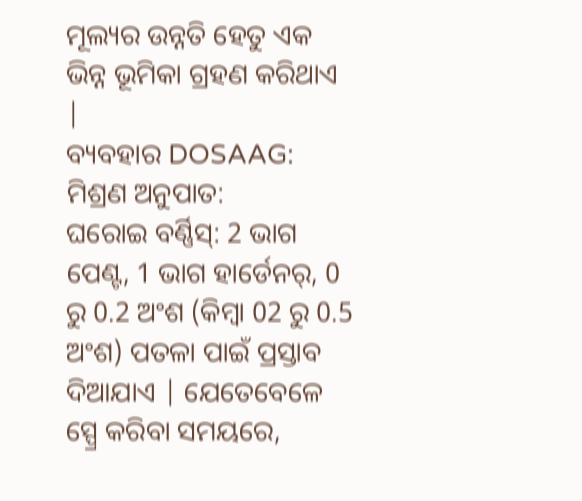ମୂଲ୍ୟର ଉନ୍ନତି ହେତୁ ଏକ ଭିନ୍ନ ଭୂମିକା ଗ୍ରହଣ କରିଥାଏ |
ବ୍ୟବହାର DOSAAG:
ମିଶ୍ରଣ ଅନୁପାତ:
ଘରୋଇ ବର୍ଣ୍ଣିସ୍: 2 ଭାଗ ପେଣ୍ଟ, 1 ଭାଗ ହାର୍ଡେନର୍, 0 ରୁ 0.2 ଅଂଶ (କିମ୍ବା 02 ରୁ 0.5 ଅଂଶ) ପତଳା ପାଇଁ ପ୍ରସ୍ତାବ ଦିଆଯାଏ | ଯେତେବେଳେ ସ୍ପ୍ରେ କରିବା ସମୟରେ,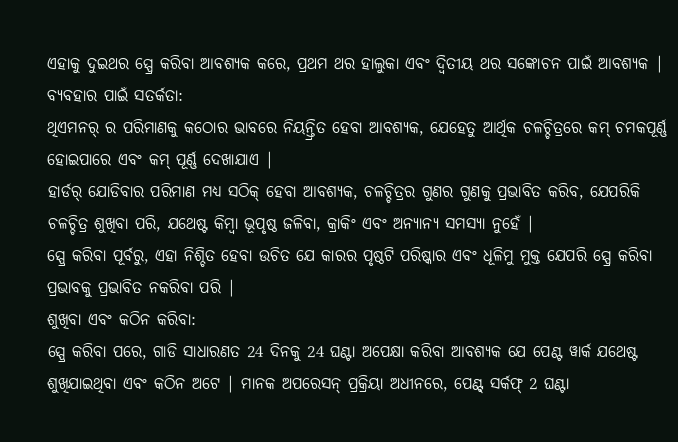ଏହାକୁ ଦୁଇଥର ସ୍ପ୍ରେ କରିବା ଆବଶ୍ୟକ କରେ, ପ୍ରଥମ ଥର ହାଲୁକା ଏବଂ ଦ୍ୱିତୀୟ ଥର ସଙ୍କୋଚନ ପାଇଁ ଆବଶ୍ୟକ |
ବ୍ୟବହାର ପାଇଁ ସତର୍କତା:
ଥିଏମନର୍ ର ପରିମାଣକୁ କଠୋର ଭାବରେ ନିୟନ୍ତ୍ରିତ ହେବା ଆବଶ୍ୟକ, ଯେହେତୁ ଆର୍ଥିକ ଚଳଚ୍ଚିତ୍ରରେ କମ୍ ଚମକପୂର୍ଣ୍ଣ ହୋଇପାରେ ଏବଂ କମ୍ ପୂର୍ଣ୍ଣ ଦେଖାଯାଏ |
ହାର୍ଡର୍ ଯୋଡିବାର ପରିମାଣ ମଧ୍ୟ ସଠିକ୍ ହେବା ଆବଶ୍ୟକ, ଚଳଚ୍ଚିତ୍ରର ଗୁଣର ଗୁଣକୁ ପ୍ରଭାବିତ କରିବ, ଯେପରିକି ଚଳଚ୍ଚିତ୍ର ଶୁଖିବା ପରି, ଯଥେଷ୍ଟ କିମ୍ବା ଭୂପୃଷ୍ଠ ଜଳିବା, କ୍ରାକିଂ ଏବଂ ଅନ୍ୟାନ୍ୟ ସମସ୍ୟା ନୁହେଁ |
ସ୍ପ୍ରେ କରିବା ପୂର୍ବରୁ, ଏହା ନିଶ୍ଚିତ ହେବା ଉଚିତ ଯେ କାରର ପୃଷ୍ଠଟି ପରିଷ୍କାର ଏବଂ ଧୂଳିମୁ ମୁକ୍ତ ଯେପରି ସ୍ପ୍ରେ କରିବା ପ୍ରଭାବକୁ ପ୍ରଭାବିତ ନକରିବା ପରି |
ଶୁଖିବା ଏବଂ କଠିନ କରିବା:
ସ୍ପ୍ରେ କରିବା ପରେ, ଗାଡି ସାଧାରଣତ 24 ଦିନକୁ 24 ଘଣ୍ଟା ଅପେକ୍ଷା କରିବା ଆବଶ୍ୟକ ଯେ ପେଣ୍ଟ ୱାର୍କ ଯଥେଷ୍ଟ ଶୁଖିଯାଇଥିବା ଏବଂ କଠିନ ଅଟେ | ମାନକ ଅପରେସନ୍ ପ୍ରକ୍ରିୟା ଅଧୀନରେ, ପେଣ୍ଟ୍ ସର୍କଫ୍ 2 ଘଣ୍ଟା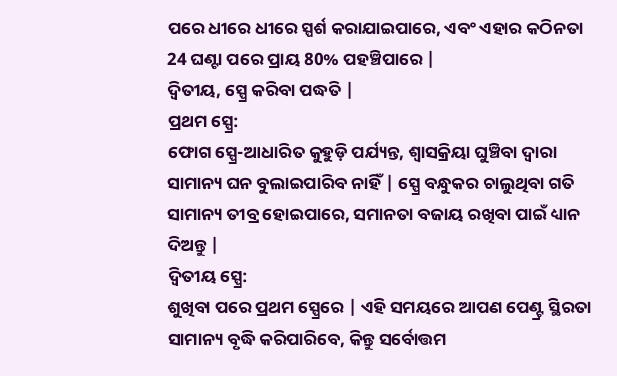ପରେ ଧୀରେ ଧୀରେ ସ୍ପର୍ଶ କରାଯାଇପାରେ, ଏବଂ ଏହାର କଠିନତା 24 ଘଣ୍ଟା ପରେ ପ୍ରାୟ 80% ପହଞ୍ଚିପାରେ |
ଦ୍ୱିତୀୟ, ସ୍ପ୍ରେ କରିବା ପଦ୍ଧତି |
ପ୍ରଥମ ସ୍ପ୍ରେ:
ଫୋଗ ସ୍ପ୍ରେ-ଆଧାରିତ କୁହୁଡ଼ି ପର୍ଯ୍ୟନ୍ତ, ଶ୍ୱାସକ୍ରିୟା ଘୁଞ୍ଚିବା ଦ୍ୱାରା ସାମାନ୍ୟ ଘନ ବୁଲାଇପାରିବ ନାହିଁ | ସ୍ପ୍ରେ ବନ୍ଧୁକର ଚାଲୁଥିବା ଗତି ସାମାନ୍ୟ ତୀବ୍ର ହୋଇପାରେ, ସମାନତା ବଜାୟ ରଖିବା ପାଇଁ ଧ୍ୟାନ ଦିଅନ୍ତୁ |
ଦ୍ୱିତୀୟ ସ୍ପ୍ରେ:
ଶୁଖିବା ପରେ ପ୍ରଥମ ସ୍ପ୍ରେରେ | ଏହି ସମୟରେ ଆପଣ ପେଣ୍ଟ୍ର ସ୍ଥିରତା ସାମାନ୍ୟ ବୃଦ୍ଧି କରିପାରିବେ, କିନ୍ତୁ ସର୍ବୋତ୍ତମ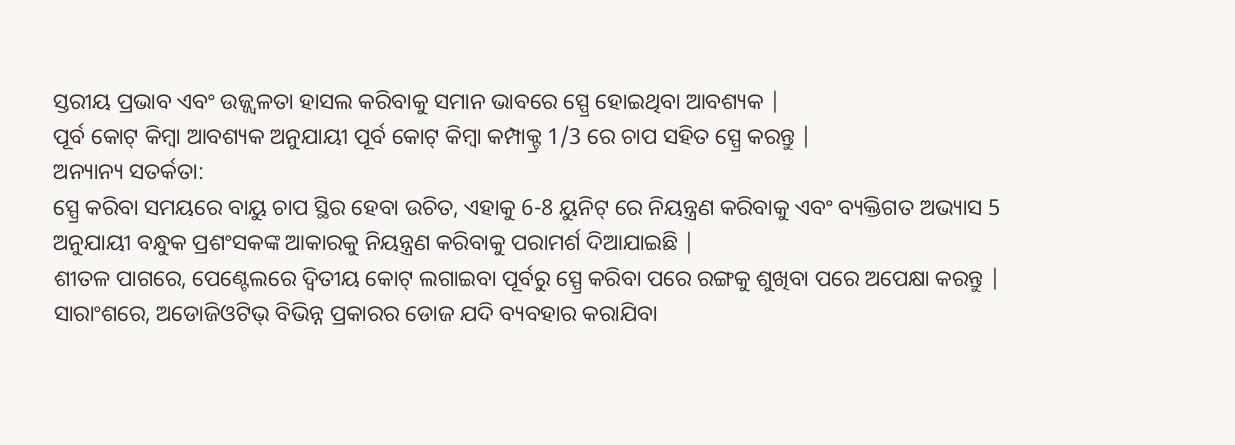ସ୍ତରୀୟ ପ୍ରଭାବ ଏବଂ ଉଜ୍ଜ୍ୱଳତା ହାସଲ କରିବାକୁ ସମାନ ଭାବରେ ସ୍ପ୍ରେ ହୋଇଥିବା ଆବଶ୍ୟକ |
ପୂର୍ବ କୋଟ୍ କିମ୍ବା ଆବଶ୍ୟକ ଅନୁଯାୟୀ ପୂର୍ବ କୋଟ୍ କିମ୍ବା କମ୍ପାକ୍ଟ୍ର 1/3 ରେ ଚାପ ସହିତ ସ୍ପ୍ରେ କରନ୍ତୁ |
ଅନ୍ୟାନ୍ୟ ସତର୍କତା:
ସ୍ପ୍ରେ କରିବା ସମୟରେ ବାୟୁ ଚାପ ସ୍ଥିର ହେବା ଉଚିତ, ଏହାକୁ 6-8 ୟୁନିଟ୍ ରେ ନିୟନ୍ତ୍ରଣ କରିବାକୁ ଏବଂ ବ୍ୟକ୍ତିଗତ ଅଭ୍ୟାସ 5 ଅନୁଯାୟୀ ବନ୍ଧୁକ ପ୍ରଶଂସକଙ୍କ ଆକାରକୁ ନିୟନ୍ତ୍ରଣ କରିବାକୁ ପରାମର୍ଶ ଦିଆଯାଇଛି |
ଶୀତଳ ପାଗରେ, ପେଣ୍ଟେଲରେ ଦ୍ୱିତୀୟ କୋଟ୍ ଲଗାଇବା ପୂର୍ବରୁ ସ୍ପ୍ରେ କରିବା ପରେ ରଙ୍ଗକୁ ଶୁଖିବା ପରେ ଅପେକ୍ଷା କରନ୍ତୁ |
ସାରାଂଶରେ, ଅଡୋଜିଓଟିଭ୍ ବିଭିନ୍ନ ପ୍ରକାରର ଡୋଜ ଯଦି ବ୍ୟବହାର କରାଯିବା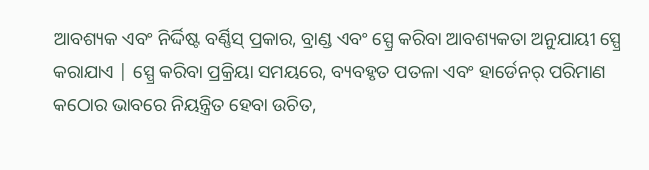ଆବଶ୍ୟକ ଏବଂ ନିର୍ଦ୍ଦିଷ୍ଟ ବର୍ଣ୍ଣିସ୍ ପ୍ରକାର, ବ୍ରାଣ୍ଡ ଏବଂ ସ୍ପ୍ରେ କରିବା ଆବଶ୍ୟକତା ଅନୁଯାୟୀ ସ୍ପ୍ରେ କରାଯାଏ | ସ୍ପ୍ରେ କରିବା ପ୍ରକ୍ରିୟା ସମୟରେ, ବ୍ୟବହୃତ ପତଳା ଏବଂ ହାର୍ଡେନର୍ ପରିମାଣ କଠୋର ଭାବରେ ନିୟନ୍ତ୍ରିତ ହେବା ଉଚିତ,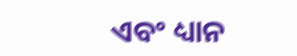ଏବଂ ଧ୍ୟାନ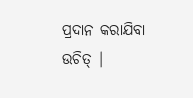ପ୍ରଦାନ କରାଯିବା ଉଚିତ୍ |